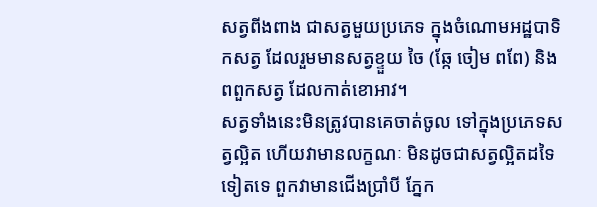សត្វពីងពាង ជាសត្វមួយប្រភេទ ក្នុងចំណោមអដ្ឋបាទិកសត្វ ដែលរួមមានសត្វខ្ទួយ ចៃ (ឆ្កែ ចៀម ពពែ) និងពពួកសត្វ ដែលកាត់ខោអាវ។
សត្វទាំងនេះមិនត្រូវបានគេចាត់ចូល ទៅក្នុងប្រភេទសត្វល្អិត ហើយវាមានលក្ខណៈ មិនដូចជាសត្វល្អិតដទៃទៀតទេ ពួកវាមានជើងប្រាំបី ភ្នែក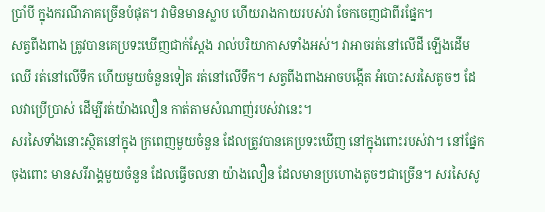ប្រាំបី ក្នុងករណីភាគច្រើនបំផុត។ វាមិនមានស្លាប ហើយរាងកាយរបស់វា ចែកចេញជាពីរផ្នែក។
សត្វពីងពាង ត្រូវបានគេប្រទះឃើញជាក់ស្តែង រាល់បរិយាកាសទាំងអស់។ វាអាចរត់នៅលើដី ឡើងដើមឈើ រត់នៅលើទឹក ហើយមួយចំនួនទៀត រត់នៅលើទឹក។ សត្វពីងពាងអាចបង្កើត អំបោះសរសៃតូចៗ ដែលវាប្រើប្រាស់ ដើម្បីរត់យ៉ាងលឿន កាត់តាមសំណាញ់របស់វានេះ។
សរសៃទាំងនោះស្ថិតនៅក្នុង ក្រពេញមួយចំនួន ដែលត្រូវបានគេប្រទះឃើញ នៅក្នុងពោះរបស់វា។ នៅផ្នែកចុងពោះ មានសរីរាង្គមួយចំនួន ដែលធ្វើចលនា យ៉ាងលឿន ដែលមានប្រហោងតូចៗជាច្រើន។ សរសៃសូ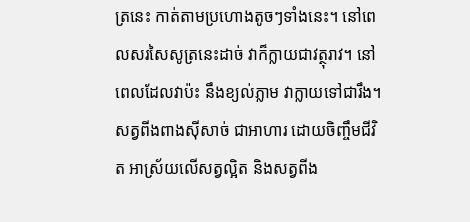ត្រនេះ កាត់តាមប្រហោងតូចៗទាំងនេះ។ នៅពេលសរសៃសូត្រនេះដាច់ វាក៏ក្លាយជាវត្ថុរាវ។ នៅពេលដែលវាប៉ះ នឹងខ្យល់ភ្លាម វាក្លាយទៅជារឹង។ សត្វពីងពាងស៊ីសាច់ ជាអាហារ ដោយចិញ្ចឹមជីវិត អាស្រ័យលើសត្វល្អិត និងសត្វពីង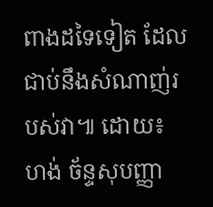ពាងដទៃទៀត ដែលជាប់នឹងសំណាញ់របស់វា៕ ដោយ៖ ហង់ ច័ន្ទសុបញ្ញា